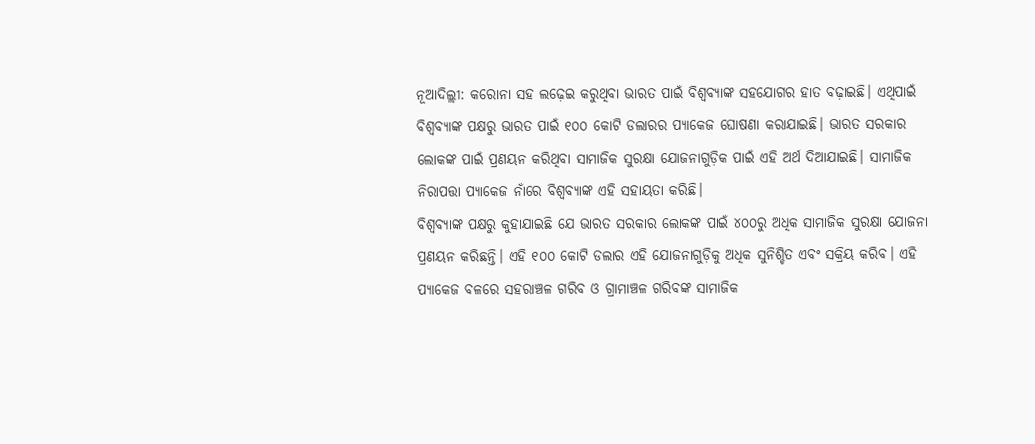ନୂଆଦିଲ୍ଲୀ: କରୋନା ସହ ଲଢ଼େଇ କରୁଥିବା ଭାରତ ପାଇଁ ବିଶ୍ୱବ୍ୟାଙ୍କ ସହଯୋଗର ହାତ ବଢ଼ାଇଛି। ଏଥିପାଇଁ ବିଶ୍ୱବ୍ୟାଙ୍କ ପକ୍ଷରୁ ଭାରତ ପାଇଁ ୧୦୦ କୋଟି ଡଲାରର ପ୍ୟାକେଜ ଘୋଷଣା କରାଯାଇଛି। ଭାରତ ସରକାର ଲୋକଙ୍କ ପାଇଁ ପ୍ରଣୟନ କରିଥିବା ସାମାଜିକ ସୁରକ୍ଷା ଯୋଜନାଗୁଡ଼ିକ ପାଇଁ ଏହି ଅର୍ଥ ଦିଆଯାଇଛି। ସାମାଜିକ ନିରାପତ୍ତା ପ୍ୟାକେଜ ନାଁରେ ବିଶ୍ୱବ୍ୟାଙ୍କ ଏହି ସହାୟତା କରିଛି।
ବିଶ୍ୱବ୍ୟାଙ୍କ ପକ୍ଷରୁ କୁହାଯାଇଛି ଯେ ଭାରତ ସରକାର ଲୋକଙ୍କ ପାଇଁ ୪୦୦ରୁ ଅଧିକ ସାମାଜିକ ସୁରକ୍ଷା ଯୋଜନା ପ୍ରଣୟନ କରିଛନ୍ତି। ଏହି ୧୦୦ କୋଟି ଡଲାର ଏହି ଯୋଜନାଗୁଡ଼ିକୁ ଅଧିକ ସୁନିଶ୍ଚିତ ଏବଂ ସକ୍ରିୟ କରିବ। ଏହି ପ୍ୟାକେଜ ବଳରେ ସହରାଞ୍ଚଳ ଗରିବ ଓ ଗ୍ରାମାଞ୍ଚଳ ଗରିବଙ୍କ ସାମାଜିକ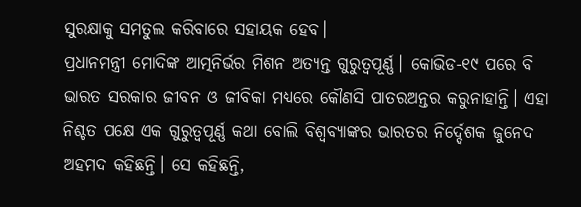ସୁରକ୍ଷାକୁ ସମତୁଲ କରିବାରେ ସହାୟକ ହେବ।
ପ୍ରଧାନମନ୍ତ୍ରୀ ମୋଦିଙ୍କ ଆତ୍ମନିର୍ଭର ମିଶନ ଅତ୍ୟନ୍ତ ଗୁରୁତ୍ୱପୂର୍ଣ୍ଣ। କୋଭିଡ-୧୯ ପରେ ବି ଭାରତ ସରକାର ଜୀବନ ଓ ଜୀବିକା ମଧ୍ୟରେ କୌଣସି ପାତରଅନ୍ତର କରୁନାହାନ୍ତି। ଏହା ନିଶ୍ଚତ ପକ୍ଷେ ଏକ ଗୁରୁତ୍ୱପୂର୍ଣ୍ଣ କଥା ବୋଲି ବିଶ୍ୱବ୍ୟାଙ୍କର ଭାରତର ନିର୍ଦ୍ଦେଶକ ଜୁନେଦ ଅହମଦ କହିଛନ୍ତି। ସେ କହିଛନ୍ତି,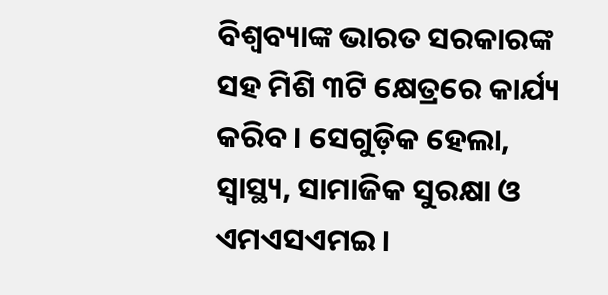ବିଶ୍ୱବ୍ୟାଙ୍କ ଭାରତ ସରକାରଙ୍କ ସହ ମିଶି ୩ଟି କ୍ଷେତ୍ରରେ କାର୍ଯ୍ୟ କରିବ। ସେଗୁଡ଼ିକ ହେଲା, ସ୍ୱାସ୍ଥ୍ୟ, ସାମାଜିକ ସୁରକ୍ଷା ଓ ଏମଏସଏମଇ।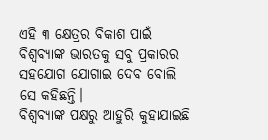ଏହି ୩ କ୍ଷେତ୍ରର ବିକାଶ ପାଇଁ ବିଶ୍ୱବ୍ୟାଙ୍କ ଭାରତକୁ ସବୁ ପ୍ରକାରର ସହଯୋଗ ଯୋଗାଇ ଦେବ ବୋଲି ସେ କହିଛନ୍ତି।
ବିଶ୍ୱବ୍ୟାଙ୍କ ପକ୍ଷରୁ ଆହୁରି କୁହାଯାଇଛି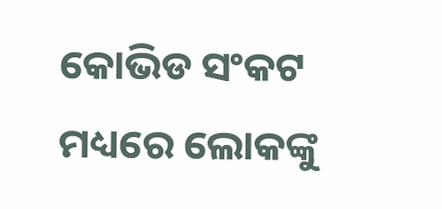କୋଭିଡ ସଂକଟ ମଧ୍ୟରେ ଲୋକଙ୍କୁ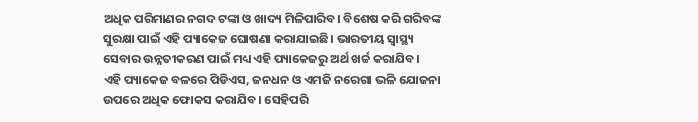ଅଧିକ ପରିମାଣର ନଗଦ ଟଙ୍କା ଓ ଖାଦ୍ୟ ମିଳିପାରିବ। ବିଶେଷ କରି ଗରିବଙ୍କ ସୁରକ୍ଷା ପାଇଁ ଏହି ପ୍ୟାକେଜ ଘୋଷଣା କରାଯାଇଛି। ଭାରତୀୟ ସ୍ୱାସ୍ଥ୍ୟ ସେବାର ଉନ୍ନତୀକରଣ ପାଇଁ ମଧ୍ୟ ଏହି ପ୍ୟାକେଜରୁ ଅର୍ଥ ଖର୍ଚ୍ଚ କରାଯିବ।
ଏହି ପ୍ୟାକେଜ ବଳରେ ପିଡିଏସ, ଜନଧନ ଓ ଏମଜି ନରେଗା ଭଳି ଯୋଜନା ଉପରେ ଅଧିକ ଫୋକସ କରାଯିବ। ସେହିପରି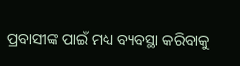ପ୍ରବାସୀଙ୍କ ପାଇଁ ମଧ୍ୟ ବ୍ୟବସ୍ଥା କରିବାକୁ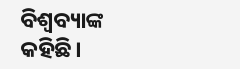ବିଶ୍ୱବ୍ୟାଙ୍କ କହିଛି।